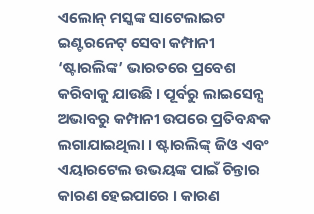ଏଲୋନ୍ ମସ୍କଙ୍କ ସାଟେଲାଇଟ ଇଣ୍ଟରନେଟ୍ ସେବା କମ୍ପାନୀ ‘ଷ୍ଟାରଲିଙ୍କ’ ଭାରତରେ ପ୍ରବେଶ କରିବାକୁ ଯାଉଛି । ପୂର୍ବରୁ ଲାଇସେନ୍ସ ଅଭାବରୁ କମ୍ପାନୀ ଉପରେ ପ୍ରତିବନ୍ଧକ ଲଗାଯାଇଥିଲା । ଷ୍ଟାରଲିଙ୍କ୍ ଜିଓ ଏବଂ ଏୟାରଟେଲ ଉଭୟଙ୍କ ପାଇଁ ଚିନ୍ତାର କାରଣ ହେଇପାରେ । କାରଣ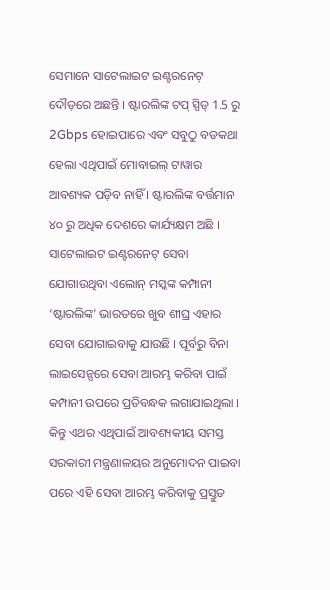ସେମାନେ ସାଟେଲାଇଟ ଇଣ୍ଟରନେଟ୍ ଦୌଡ଼ରେ ଅଛନ୍ତି । ଷ୍ଟାରଲିଙ୍କ ଟପ୍ ସ୍ପିଡ୍ 1.5 ରୁ 2Gbps ହୋଇପାରେ ଏବଂ ସବୁଠୁ ବଡକଥା ହେଲା ଏଥିପାଇଁ ମୋବାଇଲ୍ ଟାୱାର ଆବଶ୍ୟକ ପଡ଼ିବ ନାହିଁ । ଷ୍ଟାରଲିଙ୍କ ବର୍ତ୍ତମାନ ୪୦ ରୁ ଅଧିକ ଦେଶରେ କାର୍ଯ୍ୟକ୍ଷମ ଅଛି ।
ସାଟେଲାଇଟ ଇଣ୍ଟରନେଟ୍ ସେବା ଯୋଗାଉଥିବା ଏଲୋନ୍ ମସ୍କଙ୍କ କମ୍ପାନୀ ‘ଷ୍ଟାରଲିଙ୍କ’ ଭାରତରେ ଖୁବ ଶୀଘ୍ର ଏହାର ସେବା ଯୋଗାଇବାକୁ ଯାଉଛି । ପୂର୍ବରୁ ବିନା ଲାଇସେନ୍ସରେ ସେବା ଆରମ୍ଭ କରିବା ପାଇଁ କମ୍ପାନୀ ଉପରେ ପ୍ରତିବନ୍ଧକ ଲଗାଯାଇଥିଲା । କିନ୍ତୁ ଏଥର ଏଥିପାଇଁ ଆବଶ୍ୟକୀୟ ସମସ୍ତ ସରକାରୀ ମନ୍ତ୍ରଣାଳୟର ଅନୁମୋଦନ ପାଇବା ପରେ ଏହି ସେବା ଆରମ୍ଭ କରିବାକୁ ପ୍ରସ୍ତୁତ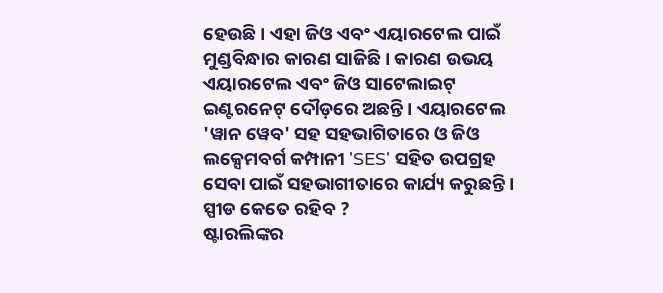ହେଉଛି । ଏହା ଜିଓ ଏବଂ ଏୟାରଟେଲ ପାଇଁ ମୁଣ୍ଡବିନ୍ଧାର କାରଣ ସାଜିଛି । କାରଣ ଉଭୟ ଏୟାରଟେଲ ଏବଂ ଜିଓ ସାଟେଲାଇଟ୍ ଇଣ୍ଟରନେଟ୍ ଦୌଡ଼ରେ ଅଛନ୍ତି । ଏୟାରଟେଲ 'ୱାନ ୱେବ' ସହ ସହଭାଗିତାରେ ଓ ଜିଓ ଲକ୍ସେମବର୍ଗ କମ୍ପାନୀ 'SES' ସହିତ ଉପଗ୍ରହ ସେବା ପାଇଁ ସହଭାଗୀତାରେ କାର୍ଯ୍ୟ କରୁଛନ୍ତି ।
ସ୍ପୀଡ କେତେ ରହିବ ?
ଷ୍ଟାରଲିଙ୍କର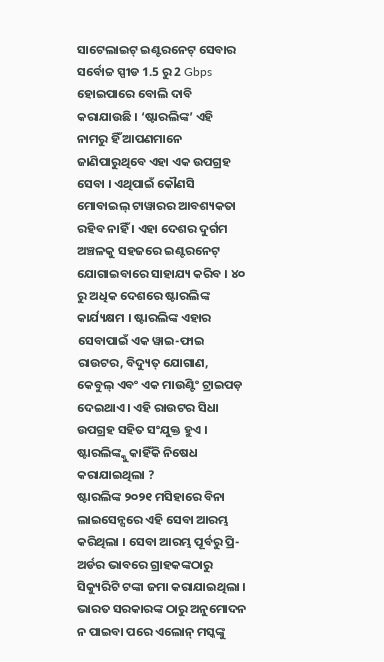ସାଟେଲାଇଟ୍ ଇଣ୍ଟରନେଟ୍ ସେବାର ସର୍ବୋଚ୍ଚ ସ୍ପୀଡ 1.5 ରୁ 2 Gbps ହୋଇପାରେ ବୋଲି ଦାବି କରାଯାଉଛି । ‘ଷ୍ଟାରଲିଙ୍କ’ ଏହି ନାମରୁ ହିଁ ଆପଣମାନେ ଜାଣିପାରୁଥିବେ ଏହା ଏକ ଉପଗ୍ରହ ସେବା । ଏଥିପାଇଁ କୌଣସି ମୋବାଇଲ୍ ଟାୱାରର ଆବଶ୍ୟକତା ରହିବ ନାହିଁ । ଏହା ଦେଶର ଦୁର୍ଗମ ଅଞ୍ଚଳକୁ ସହଜରେ ଇଣ୍ଟରନେଟ୍ ଯୋଗାଇବାରେ ସାହାଯ୍ୟ କରିବ । ୪୦ ରୁ ଅଧିକ ଦେଶରେ ଷ୍ଟାରଲିଙ୍କ କାର୍ଯ୍ୟକ୍ଷମ । ଷ୍ଟାରଲିଙ୍କ ଏହାର ସେବାପାଇଁ ଏକ ୱାଇ-ଫାଇ ରାଉଟର, ବିଦ୍ୟୁତ୍ ଯୋଗାଣ, କେବୁଲ୍ ଏବଂ ଏକ ମାଉଣ୍ଟିଂ ଟ୍ରାଇପଡ଼ ଦେଇଥାଏ । ଏହି ରାଉଟର ସିଧା ଉପଗ୍ରହ ସହିତ ସଂଯୁକ୍ତ ହୁଏ ।
ଷ୍ଟାରଲିଙ୍କ୍କୁ କାହିଁକି ନିଷେଧ କରାଯାଇଥିଲା ?
ଷ୍ଟାରଲିଙ୍କ ୨୦୨୧ ମସିହାରେ ବିନା ଲାଇସେନ୍ସରେ ଏହି ସେବା ଆରମ୍ଭ କରିଥିଲା । ସେବା ଆରମ୍ଭ ପୂର୍ବରୁ ପ୍ରି-ଅର୍ଡର ଭାବରେ ଗ୍ରାହକଙ୍କଠାରୁ ସିକ୍ୟୁରିଟି ଟଙ୍କା ଜମା କରାଯାଇଥିଲା । ଭାରତ ସରକାରଙ୍କ ଠାରୁ ଅନୁମୋଦନ ନ ପାଇବା ପରେ ଏଲୋନ୍ ମସ୍କଙ୍କୁ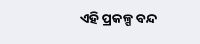ଏହି ପ୍ରକଳ୍ପ ବନ୍ଦ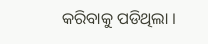କରିବାକୁ ପଡିଥିଲା ।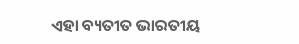ଏହା ବ୍ୟତୀତ ଭାରତୀୟ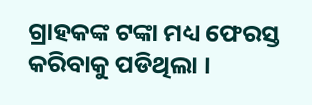ଗ୍ରାହକଙ୍କ ଟଙ୍କା ମଧ୍ୟ ଫେରସ୍ତ କରିବାକୁ ପଡିଥିଲା ।